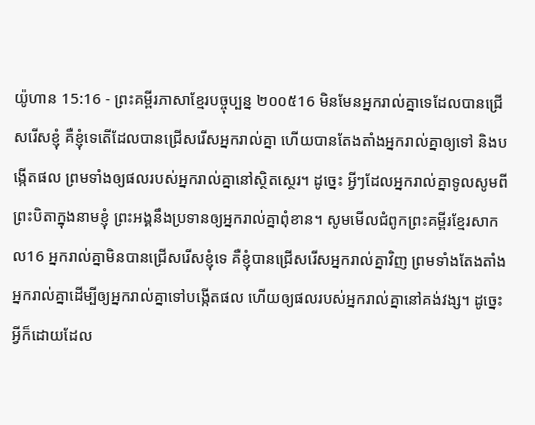យ៉ូហាន 15:16 - ព្រះគម្ពីរភាសាខ្មែរបច្ចុប្បន្ន ២០០៥16 មិនមែនអ្នករាល់គ្នាទេដែលបានជ្រើសរើសខ្ញុំ គឺខ្ញុំទេតើដែលបានជ្រើសរើសអ្នករាល់គ្នា ហើយបានតែងតាំងអ្នករាល់គ្នាឲ្យទៅ និងបង្កើតផល ព្រមទាំងឲ្យផលរបស់អ្នករាល់គ្នានៅស្ថិតស្ថេរ។ ដូច្នេះ អ្វីៗដែលអ្នករាល់គ្នាទូលសូមពីព្រះបិតាក្នុងនាមខ្ញុំ ព្រះអង្គនឹងប្រទានឲ្យអ្នករាល់គ្នាពុំខាន។ សូមមើលជំពូកព្រះគម្ពីរខ្មែរសាកល16 អ្នករាល់គ្នាមិនបានជ្រើសរើសខ្ញុំទេ គឺខ្ញុំបានជ្រើសរើសអ្នករាល់គ្នាវិញ ព្រមទាំងតែងតាំងអ្នករាល់គ្នាដើម្បីឲ្យអ្នករាល់គ្នាទៅបង្កើតផល ហើយឲ្យផលរបស់អ្នករាល់គ្នានៅគង់វង្ស។ ដូច្នេះ អ្វីក៏ដោយដែល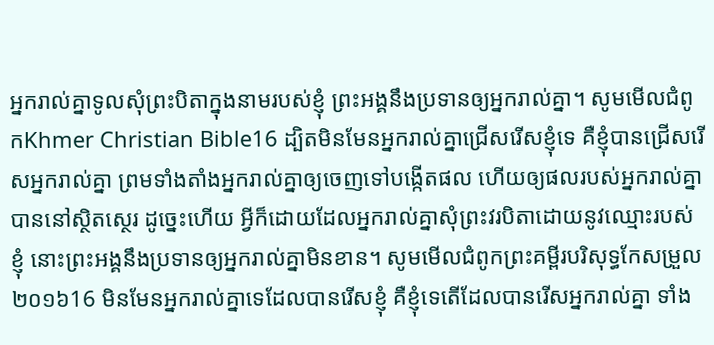អ្នករាល់គ្នាទូលសុំព្រះបិតាក្នុងនាមរបស់ខ្ញុំ ព្រះអង្គនឹងប្រទានឲ្យអ្នករាល់គ្នា។ សូមមើលជំពូកKhmer Christian Bible16 ដ្បិតមិនមែនអ្នករាល់គ្នាជ្រើសរើសខ្ញុំទេ គឺខ្ញុំបានជ្រើសរើសអ្នករាល់គ្នា ព្រមទាំងតាំងអ្នករាល់គ្នាឲ្យចេញទៅបង្កើតផល ហើយឲ្យផលរបស់អ្នករាល់គ្នាបាននៅស្ថិតស្ថេរ ដូច្នេះហើយ អ្វីក៏ដោយដែលអ្នករាល់គ្នាសុំព្រះវរបិតាដោយនូវឈ្មោះរបស់ខ្ញុំ នោះព្រះអង្គនឹងប្រទានឲ្យអ្នករាល់គ្នាមិនខាន។ សូមមើលជំពូកព្រះគម្ពីរបរិសុទ្ធកែសម្រួល ២០១៦16 មិនមែនអ្នករាល់គ្នាទេដែលបានរើសខ្ញុំ គឺខ្ញុំទេតើដែលបានរើសអ្នករាល់គ្នា ទាំង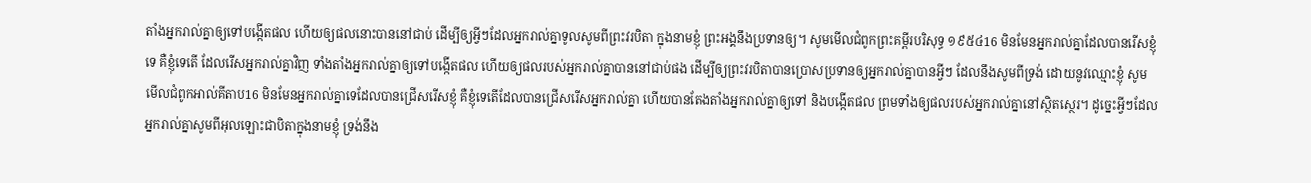តាំងអ្នករាល់គ្នាឲ្យទៅបង្កើតផល ហើយឲ្យផលនោះបាននៅជាប់ ដើម្បីឲ្យអ្វីៗដែលអ្នករាល់គ្នាទូលសូមពីព្រះវរបិតា ក្នុងនាមខ្ញុំ ព្រះអង្គនឹងប្រទានឲ្យ។ សូមមើលជំពូកព្រះគម្ពីរបរិសុទ្ធ ១៩៥៤16 មិនមែនអ្នករាល់គ្នាដែលបានរើសខ្ញុំទេ គឺខ្ញុំទេតើ ដែលរើសអ្នករាល់គ្នាវិញ ទាំងតាំងអ្នករាល់គ្នាឲ្យទៅបង្កើតផល ហើយឲ្យផលរបស់អ្នករាល់គ្នាបាននៅជាប់ផង ដើម្បីឲ្យព្រះវរបិតាបានប្រោសប្រទានឲ្យអ្នករាល់គ្នាបានអ្វីៗ ដែលនឹងសូមពីទ្រង់ ដោយនូវឈ្មោះខ្ញុំ សូមមើលជំពូកអាល់គីតាប16 មិនមែនអ្នករាល់គ្នាទេដែលបានជ្រើសរើសខ្ញុំ គឺខ្ញុំទេតើដែលបានជ្រើសរើសអ្នករាល់គ្នា ហើយបានតែងតាំងអ្នករាល់គ្នាឲ្យទៅ និងបង្កើតផល ព្រមទាំងឲ្យផលរបស់អ្នករាល់គ្នានៅស្ថិតស្ថេរ។ ដូច្នេះអ្វីៗដែលអ្នករាល់គ្នាសូមពីអុលឡោះជាបិតាក្នុងនាមខ្ញុំ ទ្រង់នឹង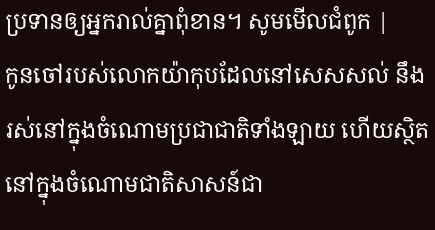ប្រទានឲ្យអ្នករាល់គ្នាពុំខាន។ សូមមើលជំពូក |
កូនចៅរបស់លោកយ៉ាកុបដែលនៅសេសសល់ នឹងរស់នៅក្នុងចំណោមប្រជាជាតិទាំងឡាយ ហើយស្ថិតនៅក្នុងចំណោមជាតិសាសន៍ជា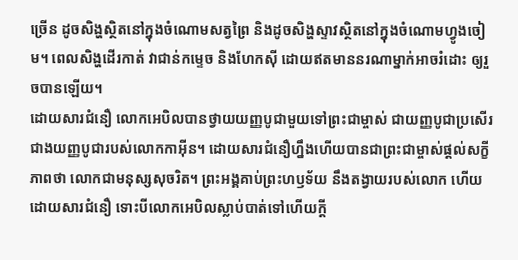ច្រើន ដូចសិង្ហស្ថិតនៅក្នុងចំណោមសត្វព្រៃ និងដូចសិង្ហស្ទាវស្ថិតនៅក្នុងចំណោមហ្វូងចៀម។ ពេលសិង្ហដើរកាត់ វាជាន់កម្ទេច និងហែកស៊ី ដោយឥតមាននរណាម្នាក់អាចរំដោះ ឲ្យរួចបានឡើយ។
ដោយសារជំនឿ លោកអេបិលបានថ្វាយយញ្ញបូជាមួយទៅព្រះជាម្ចាស់ ជាយញ្ញបូជាប្រសើរជាងយញ្ញបូជារបស់លោកកាអ៊ីន។ ដោយសារជំនឿហ្នឹងហើយបានជាព្រះជាម្ចាស់ផ្ដល់សក្ខីភាពថា លោកជាមនុស្សសុចរិត។ ព្រះអង្គគាប់ព្រះហឫទ័យ នឹងតង្វាយរបស់លោក ហើយដោយសារជំនឿ ទោះបីលោកអេបិលស្លាប់បាត់ទៅហើយក្ដី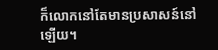ក៏លោកនៅតែមានប្រសាសន៍នៅឡើយ។